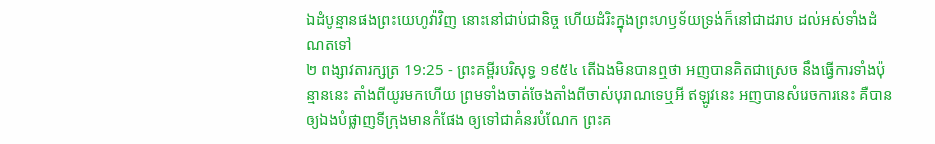ឯដំបូន្មានផងព្រះយេហូវ៉ាវិញ នោះនៅជាប់ជានិច្ច ហើយដំរិះក្នុងព្រះហឫទ័យទ្រង់ក៏នៅជាដរាប ដល់អស់ទាំងដំណតទៅ
២ ពង្សាវតារក្សត្រ 19:25 - ព្រះគម្ពីរបរិសុទ្ធ ១៩៥៤ តើឯងមិនបានឮថា អញបានគិតជាស្រេច នឹងធ្វើការទាំងប៉ុន្មាននេះ តាំងពីយូរមកហើយ ព្រមទាំងចាត់ចែងតាំងពីចាស់បុរាណទេឬអី ឥឡូវនេះ អញបានសំរេចការនេះ គឺបានឲ្យឯងបំផ្លាញទីក្រុងមានកំផែង ឲ្យទៅជាគំនរបំណែក ព្រះគ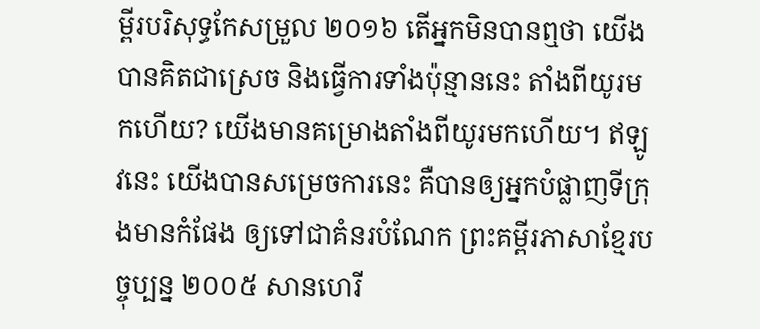ម្ពីរបរិសុទ្ធកែសម្រួល ២០១៦ តើអ្នកមិនបានឮថា យើងបានគិតជាស្រេច និងធ្វើការទាំងប៉ុន្មាននេះ តាំងពីយូរមកហើយ? យើងមានគម្រោងតាំងពីយូរមកហើយ។ ឥឡូវនេះ យើងបានសម្រេចការនេះ គឺបានឲ្យអ្នកបំផ្លាញទីក្រុងមានកំផែង ឲ្យទៅជាគំនរបំណែក ព្រះគម្ពីរភាសាខ្មែរបច្ចុប្បន្ន ២០០៥ សានហេរី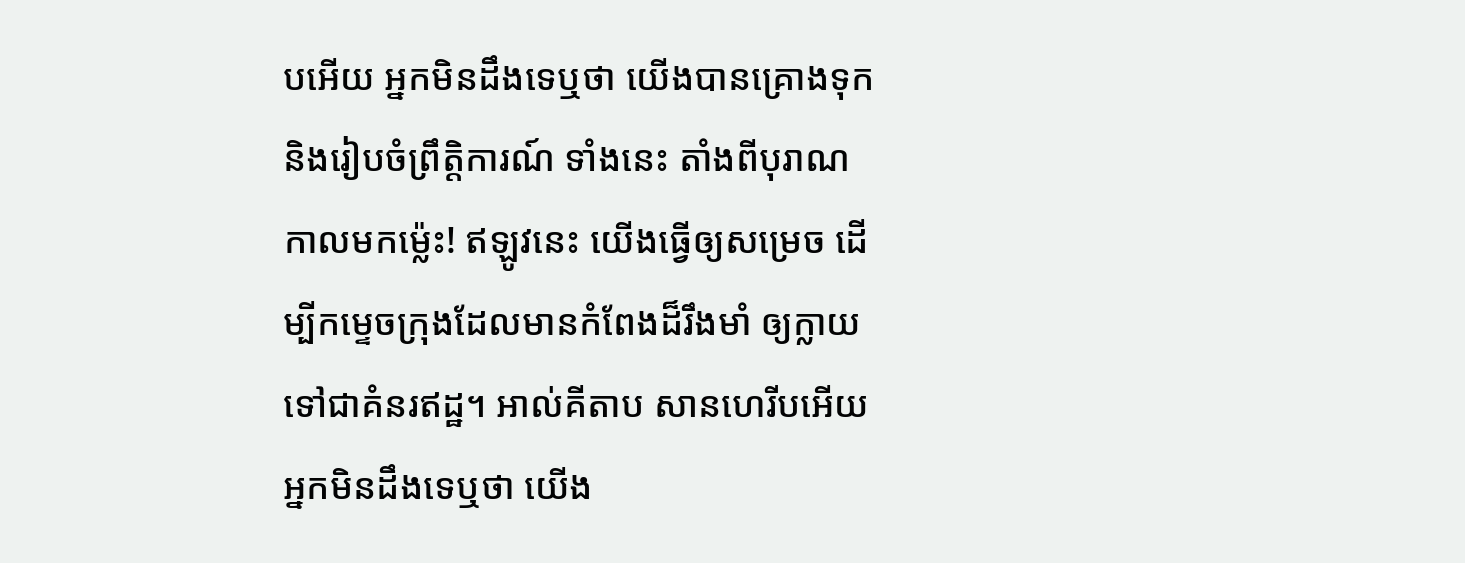បអើយ អ្នកមិនដឹងទេឬថា យើងបានគ្រោងទុក និងរៀបចំព្រឹត្តិការណ៍ ទាំងនេះ តាំងពីបុរាណកាលមកម៉្លេះ! ឥឡូវនេះ យើងធ្វើឲ្យសម្រេច ដើម្បីកម្ទេចក្រុងដែលមានកំពែងដ៏រឹងមាំ ឲ្យក្លាយទៅជាគំនរឥដ្ឋ។ អាល់គីតាប សានហេរីបអើយ អ្នកមិនដឹងទេឬថា យើង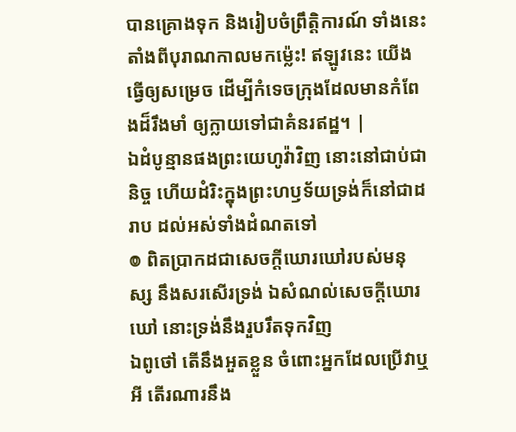បានគ្រោងទុក និងរៀបចំព្រឹត្តិការណ៍ ទាំងនេះ តាំងពីបុរាណកាលមកម៉្លេះ! ឥឡូវនេះ យើងធ្វើឲ្យសម្រេច ដើម្បីកំទេចក្រុងដែលមានកំពែងដ៏រឹងមាំ ឲ្យក្លាយទៅជាគំនរឥដ្ឋ។ |
ឯដំបូន្មានផងព្រះយេហូវ៉ាវិញ នោះនៅជាប់ជានិច្ច ហើយដំរិះក្នុងព្រះហឫទ័យទ្រង់ក៏នៅជាដរាប ដល់អស់ទាំងដំណតទៅ
៙ ពិតប្រាកដជាសេចក្ដីឃោរឃៅរបស់មនុស្ស នឹងសរសើរទ្រង់ ឯសំណល់សេចក្ដីឃោរឃៅ នោះទ្រង់នឹងរួបរឹតទុកវិញ
ឯពូថៅ តើនឹងអួតខ្លួន ចំពោះអ្នកដែលប្រើវាឬអី តើរណារនឹង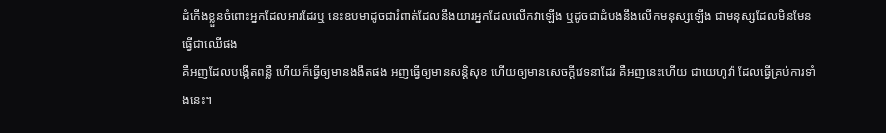ដំកើងខ្លួនចំពោះអ្នកដែលអារដែរឬ នេះឧបមាដូចជារំពាត់ដែលនឹងយារអ្នកដែលលើកវាឡើង ឬដូចជាដំបងនឹងលើកមនុស្សឡើង ជាមនុស្សដែលមិនមែនធ្វើជាឈើផង
គឺអញដែលបង្កើតពន្លឺ ហើយក៏ធ្វើឲ្យមានងងឹតផង អញធ្វើឲ្យមានសន្តិសុខ ហើយឲ្យមានសេចក្ដីវេទនាដែរ គឺអញនេះហើយ ជាយេហូវ៉ា ដែលធ្វើគ្រប់ការទាំងនេះ។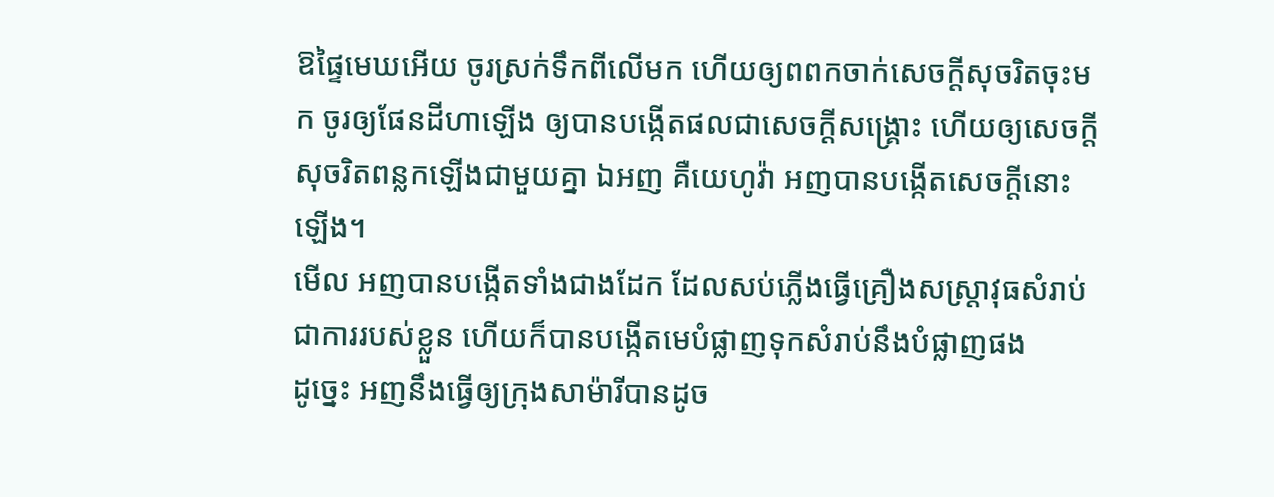ឱផ្ទៃមេឃអើយ ចូរស្រក់ទឹកពីលើមក ហើយឲ្យពពកចាក់សេចក្ដីសុចរិតចុះមក ចូរឲ្យផែនដីហាឡើង ឲ្យបានបង្កើតផលជាសេចក្ដីសង្គ្រោះ ហើយឲ្យសេចក្ដីសុចរិតពន្លកឡើងជាមួយគ្នា ឯអញ គឺយេហូវ៉ា អញបានបង្កើតសេចក្ដីនោះឡើង។
មើល អញបានបង្កើតទាំងជាងដែក ដែលសប់ភ្លើងធ្វើគ្រឿងសស្ត្រាវុធសំរាប់ជាការរបស់ខ្លួន ហើយក៏បានបង្កើតមេបំផ្លាញទុកសំរាប់នឹងបំផ្លាញផង
ដូច្នេះ អញនឹងធ្វើឲ្យក្រុងសាម៉ារីបានដូច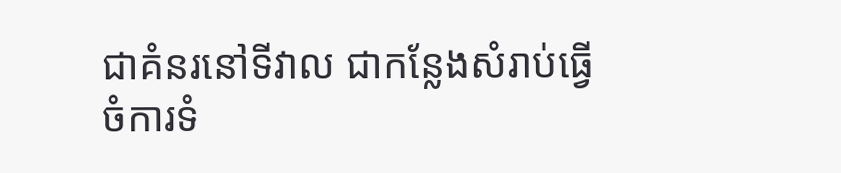ជាគំនរនៅទីវាល ជាកន្លែងសំរាប់ធ្វើចំការទំ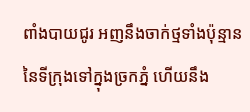ពាំងបាយជូរ អញនឹងចាក់ថ្មទាំងប៉ុន្មាននៃទីក្រុងទៅក្នុងច្រកភ្នំ ហើយនឹង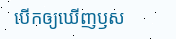បើកឲ្យឃើញឫស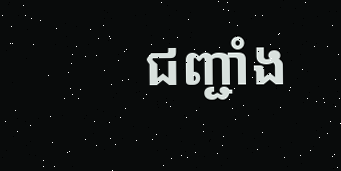ជញ្ជាំង